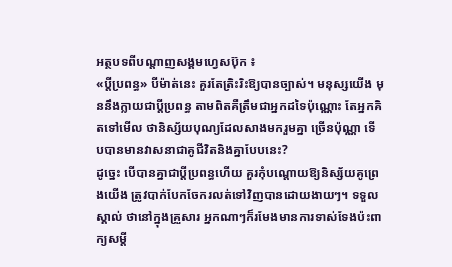អត្ថបទពីបណ្ដាញសង្គមហ្វេសប៊ុក ៖
«ប្តីប្រពន្ធ» បីម៉ាត់នេះ គួរតែត្រិះរិះឱ្យបានច្បាស់។ មនុស្សយើង មុននឹងក្លាយជាប្តីប្រពន្ធ តាមពិតគឺត្រឹមជាអ្នកដទៃប៉ុណ្ណោះ តែអ្នកគិតទៅមើល ថានិស្ស័យបុណ្យដែលសាងមករួមគ្នា ច្រើនប៉ុណ្ណា ទើបបានមានវាសនាជាគូជីវិតនិងគ្នាបែបនេះ?
ដូច្នេះ បើបានគ្នាជាប្តីប្រពន្ធហើយ គួរកុំបណ្តោយឱ្យនិស្ស័យគូព្រេងយើង ត្រូវបាក់បែកចែករលត់ទៅវិញបានដោយងាយៗ។ ទទួលស្គាល់ ថានៅក្នុងគ្រួសារ អ្នកណាៗក៏រមែងមានការទាស់ទែងប៉ះពាក្យសម្តី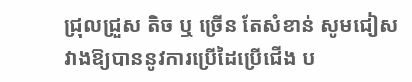ជ្រុលជ្រួស តិច ឬ ច្រើន តែសំខាន់ សូមជៀសវាងឱ្យបាននូវការប្រើដៃប្រើជើង ប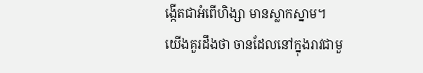ង្កើតជាអំពើហិង្សា មានស្លាកស្នាម។ យើងគួរដឹងថា ចានដែលនៅក្នុងរាវជាមួ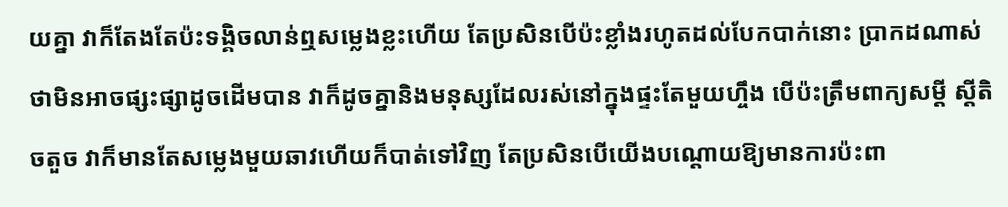យគ្នា វាក៏តែងតែប៉ះទង្គិចលាន់ឮសម្លេងខ្លះហើយ តែប្រសិនបើប៉ះខ្លាំងរហូតដល់បែកបាក់នោះ ប្រាកដណាស់ ថាមិនអាចផ្សះផ្សាដូចដើមបាន វាក៏ដូចគ្នានិងមនុស្សដែលរស់នៅក្នុងផ្ទះតែមួយហ្ចឹង បើប៉ះត្រឹមពាក្យសម្តី ស្តីតិចតួច វាក៏មានតែសម្លេងមួយឆាវហើយក៏បាត់ទៅវិញ តែប្រសិនបើយើងបណ្តោយឱ្យមានការប៉ះពា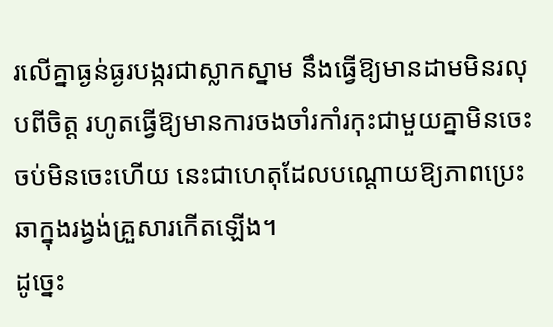រលើគ្នាធ្ងន់ធ្ងរបង្ករជាស្លាកស្នាម នឹងធ្វើឱ្យមានដាមមិនរលុបពីចិត្ត រហូតធ្វើឱ្យមានការចងចាំរកាំរកុះជាមួយគ្នាមិនចេះចប់មិនចេះហើយ នេះជាហេតុដែលបណ្តោយឱ្យភាពប្រេះឆាក្នុងរង្វង់គ្រួសារកើតឡើង។
ដូច្នេះ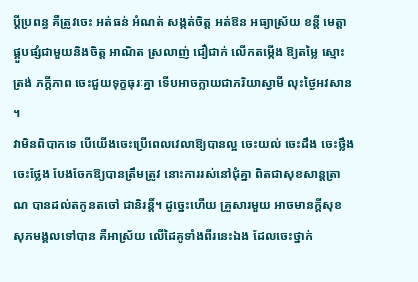ប្តីប្រពន្ធ គឺត្រូវចេះ អត់ធន់ អំណត់ សង្កត់ចិត្ត អត់ឱន អធ្យាស្រ័យ ខន្តី មេត្តា ផ្គួបផ្សំជាមួយនិងចិត្ត អាណិត ស្រលាញ់ ជឿជាក់ លើកតម្កើង ឱ្យតម្លៃ ស្មោះត្រង់ ភក្តីភាព ចេះជួយទុក្ខធុរៈគ្នា ទើបអាចក្លាយជាភរិយាស្វាមី លុះថ្ងៃអវសាន ។
វាមិនពិបាកទេ បើយើងចេះប្រើពេលវេលាឱ្យបានល្អ ចេះយល់ ចេះដឹង ចេះថ្លឹង ចេះថ្លែង បែងចែកឱ្យបានត្រឹមត្រូវ នោះការរស់នៅជុំគ្នា ពិតជាសុខសាន្តត្រាណ បានដល់តកូនតចៅ ជានិរន្តិ៍។ ដូច្នេះហើយ គ្រួសារមួយ អាចមានក្តីសុខ សុភមង្គលទៅបាន គឺអាស្រ័យ លើដៃគូទាំងពីរនេះឯង ដែលចេះថ្នាក់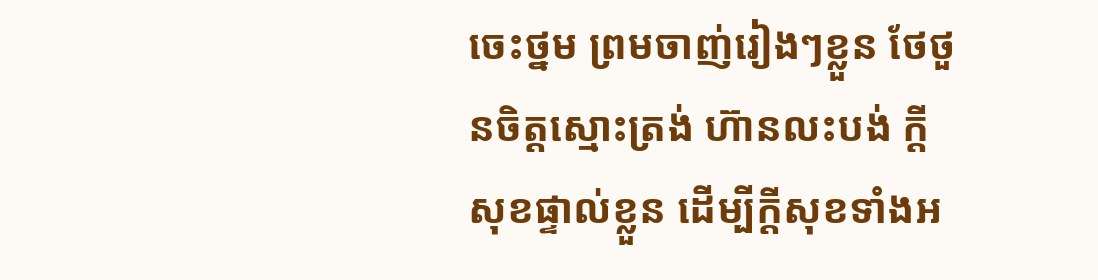ចេះថ្នម ព្រមចាញ់រៀងៗខ្លួន ថែថួនចិត្តស្មោះត្រង់ ហ៊ានលះបង់ ក្តីសុខផ្ទាល់ខ្លួន ដើម្បីក្តីសុខទាំងអ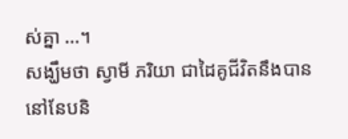ស់គ្នា ...។
សង្ឃឹមថា ស្វាមី ភរិយា ជាដៃគូជីវិតនឹងបាននៅនែបនិ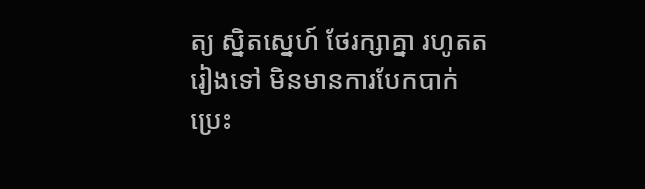ត្យ ស្និតស្នេហ៍ ថែរក្សាគ្នា រហូតតរៀងទៅ មិនមានការបែកបាក់ប្រេះ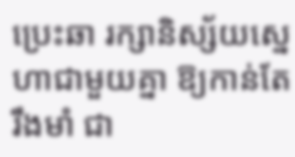ប្រេះឆា រក្សានិស្ស័យស្នេហាជាមួយគ្នា ឱ្យកាន់តែរឹងមាំ ជា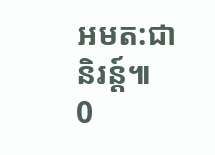អមត:ជានិរន្ត៍៕
0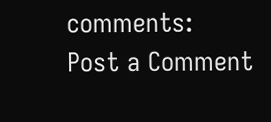comments:
Post a Comment